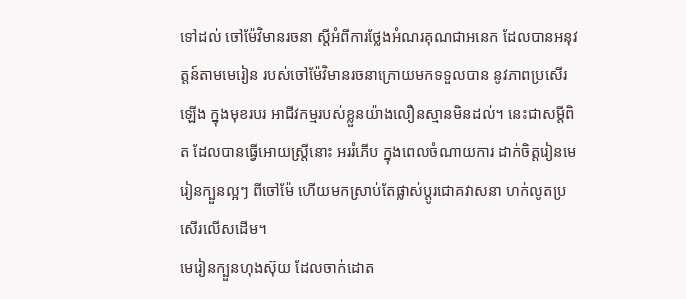ទៅដល់ ចៅម៉ែវិមានរចនា ស្តីអំពីការថ្លែងអំណរគុណជាអនេក ដែលបានអនុវត្តន៍តាមមេរៀន របស់ចៅម៉ែវិមានរចនាក្រោយមកទទួលបាន នូវភាពប្រសើរឡើង ក្នុងមុខរបរ អាជីវកម្មរបស់ខ្លួនយ៉ាងលឿនស្មានមិនដល់។ នេះជាសម្តីពិត ដែលបានធ្វើអោយស្ត្រីនោះ អររំភើប ក្នុងពេលចំណាយការ ដាក់ចិត្តរៀនមេរៀនក្បួនល្អៗ ពីចៅម៉ែ ហើយមកស្រាប់តែផ្លាស់ប្តូរជោគវាសនា ហក់លូតប្រសើរលើសដើម។
មេរៀនក្បួនហុងស៊ុយ ដែលចាក់ដោត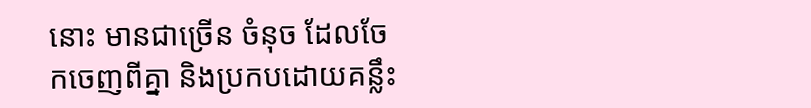នោះ មានជាច្រើន ចំនុច ដែលចែកចេញពីគ្នា និងប្រកបដោយគន្លឹះ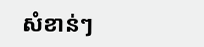សំខាន់ៗ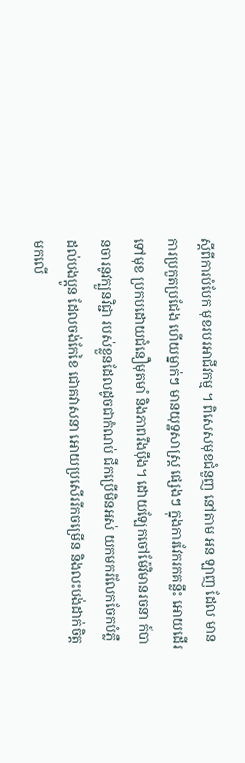ស្តីពីការបំបែក មុខរបរអាជីវកម្ម ។ ពិសេសមុខជំនួញ នៅតាម អន ឡាញ ដែល មានការប្រកួតប្រជែង ហើយម្នាក់ៗ មានយុទ្ឋសាស្ត្រ ផ្សេងៗ ក្នុងការវែករកគន្លឹះ អោយដើរទៅមុខ ប្រកបដោយជំនឿមុតមាំ និងភាពរឹងបុឹង។ ដោយឡែកចៅម៉ែវិមានរចនា ក៍បានចារនូវក្បួនវិជ្ជា របស់ខ្លួនដែលដូចជាកំណប់ ជីកប្រើមិនអស់ យកមករំលែកចែកបំភ្លឺ ដល់បងប្អូន ដែលចង់កែខៃ ជោគវាសនា អោយប្រសើររីកចម្រើន និងលះបង់ដាក់ចិត្ត មកលើ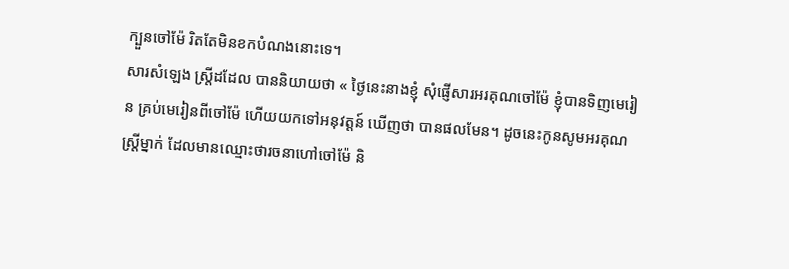ក្បួនចៅម៉ែ រិតតែមិនខកបំណងនោះទេ។
សារសំឡេង ស្ត្រីដដែល បាននិយាយថា « ថ្ងៃនេះនាងខ្ញុំ សុំផ្ញើសារអរគុណចៅម៉ែ ខ្ញុំបានទិញមេរៀន គ្រប់មេរៀនពីចៅម៉ែ ហើយយកទៅអនុវត្តន៍ ឃើញថា បានផលមែន។ ដូចនេះកូនសូមអរគុណស្ត្រីម្នាក់ ដែលមានឈ្មោះថារចនាហៅចៅម៉ែ និ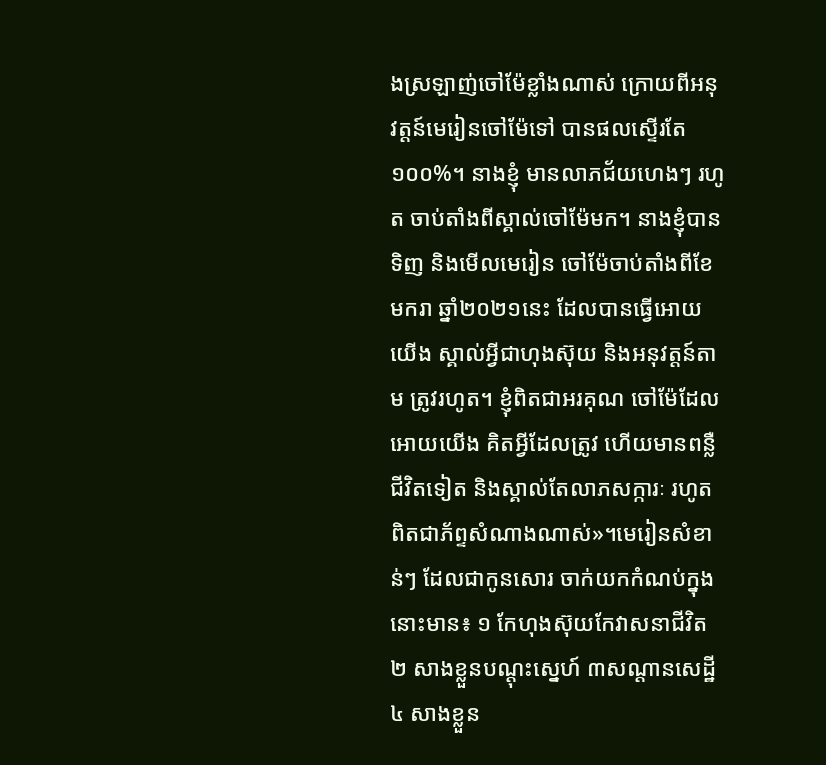ងស្រឡាញ់ចៅម៉ែខ្លាំងណាស់ ក្រោយពីអនុវត្តន៍មេរៀនចៅម៉ែទៅ បានផលស្ទើរតែ១០០%។ នាងខ្ញុំ មានលាភជ័យហេងៗ រហូត ចាប់តាំងពីស្គាល់ចៅម៉ែមក។ នាងខ្ញុំបានទិញ និងមើលមេរៀន ចៅម៉ែចាប់តាំងពីខែមករា ឆ្នាំ២០២១នេះ ដែលបានធ្វើអោយយើង ស្គាល់អ្វីជាហុងស៊ុយ និងអនុវត្តន៍តាម ត្រូវរហូត។ ខ្ញុំពិតជាអរគុណ ចៅម៉ែដែលអោយយើង គិតអ្វីដែលត្រូវ ហើយមានពន្លឺជីវិតទៀត និងស្គាល់តែលាភសក្ការៈ រហូត ពិតជាភ័ព្ទសំណាងណាស់»។មេរៀនសំខាន់ៗ ដែលជាកូនសោរ ចាក់យកកំណប់ក្នុងនោះមាន៖ ១ កែហុងស៊ុយកែវាសនាជីវិត ២ សាងខ្លួនបណ្តុះស្នេហ៍ ៣សណ្តានសេដ្ឋី ៤ សាងខ្លួន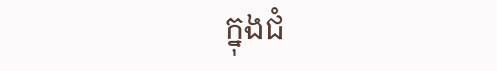ក្នុងជំ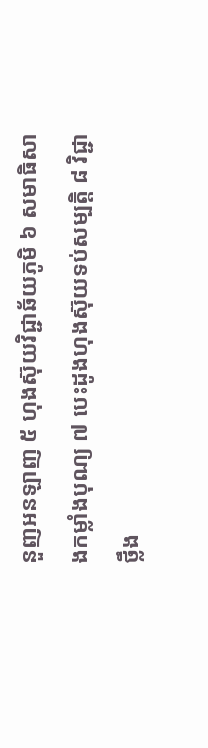នួញអនឡាញ ៥ ហុងស៊ុយវិជ្ជាឆ័យភូមិ ៦ សមាធិសាងកម្លាំងបុណ្យ ៧ បេះដូងហុងស៊ុយទប់សម្បត្តិ ៨ វិជ្ជាថ្លឹង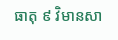ធាតុ ៩ វិមានសា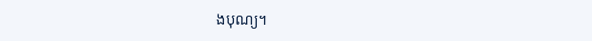ងបុណ្យ។